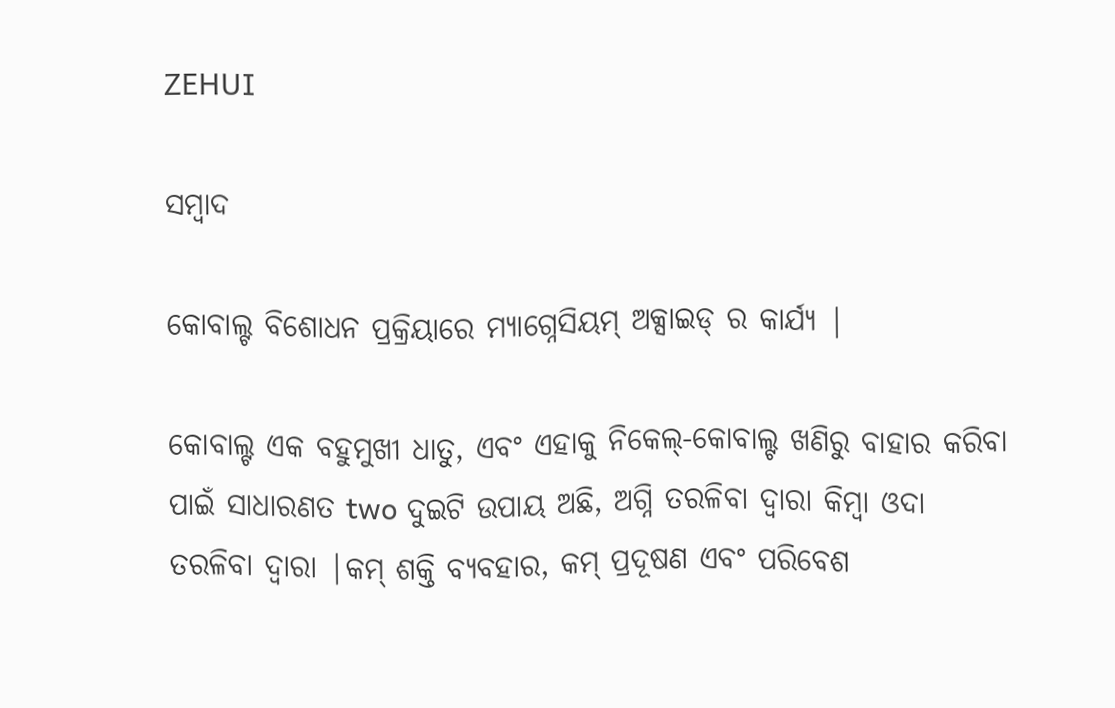ZEHUI

ସମ୍ବାଦ

କୋବାଲ୍ଟ ବିଶୋଧନ ପ୍ରକ୍ରିୟାରେ ମ୍ୟାଗ୍ନେସିୟମ୍ ଅକ୍ସାଇଡ୍ ର କାର୍ଯ୍ୟ |

କୋବାଲ୍ଟ ଏକ ବହୁମୁଖୀ ଧାତୁ, ଏବଂ ଏହାକୁ ନିକେଲ୍-କୋବାଲ୍ଟ ଖଣିରୁ ବାହାର କରିବା ପାଇଁ ସାଧାରଣତ two ଦୁଇଟି ଉପାୟ ଅଛି, ଅଗ୍ନି ତରଳିବା ଦ୍ୱାରା କିମ୍ବା ଓଦା ତରଳିବା ଦ୍ୱାରା |କମ୍ ଶକ୍ତି ବ୍ୟବହାର, କମ୍ ପ୍ରଦୂଷଣ ଏବଂ ପରିବେଶ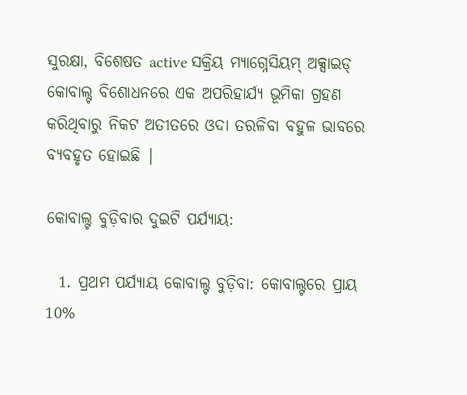ସୁରକ୍ଷା, ବିଶେଷତ active ସକ୍ରିୟ ମ୍ୟାଗ୍ନେସିୟମ୍ ଅକ୍ସାଇଡ୍ କୋବାଲ୍ଟ ବିଶୋଧନରେ ଏକ ଅପରିହାର୍ଯ୍ୟ ଭୂମିକା ଗ୍ରହଣ କରିଥିବାରୁ ନିକଟ ଅତୀତରେ ଓଦା ତରଳିବା ବହୁଳ ଭାବରେ ବ୍ୟବହୃତ ହୋଇଛି |

କୋବାଲ୍ଟ ବୁଡ଼ିବାର ଦୁଇଟି ପର୍ଯ୍ୟାୟ:

  1. ପ୍ରଥମ ପର୍ଯ୍ୟାୟ କୋବାଲ୍ଟ ବୁଡ଼ିବା: କୋବାଲ୍ଟରେ ପ୍ରାୟ 10%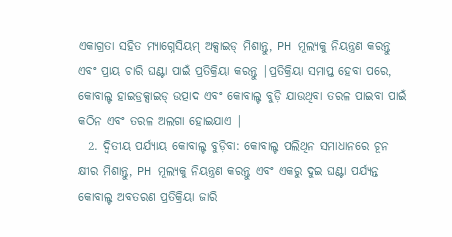ଏକାଗ୍ରତା ସହିତ ମ୍ୟାଗ୍ନେସିୟମ୍ ଅକ୍ସାଇଡ୍ ମିଶାନ୍ତୁ, PH ମୂଲ୍ୟକୁ ନିୟନ୍ତ୍ରଣ କରନ୍ତୁ ଏବଂ ପ୍ରାୟ ଚାରି ଘଣ୍ଟା ପାଇଁ ପ୍ରତିକ୍ରିୟା କରନ୍ତୁ |ପ୍ରତିକ୍ରିୟା ସମାପ୍ତ ହେବା ପରେ, କୋବାଲ୍ଟ ହାଇଡ୍ରକ୍ସାଇଡ୍ ଉତ୍ପାଦ ଏବଂ କୋବାଲ୍ଟ ବୁଡ଼ି ଯାଉଥିବା ତରଳ ପାଇବା ପାଇଁ କଠିନ ଏବଂ ତରଳ ଅଲଗା ହୋଇଯାଏ |
  2. ଦ୍ୱିତୀୟ ପର୍ଯ୍ୟାୟ କୋବାଲ୍ଟ ବୁଡ଼ିବା: କୋବାଲ୍ଟ ପଲିଥିନ ସମାଧାନରେ ଚୂନ କ୍ଷୀର ମିଶାନ୍ତୁ, PH ମୂଲ୍ୟକୁ ନିୟନ୍ତ୍ରଣ କରନ୍ତୁ ଏବଂ ଏକରୁ ଦୁଇ ଘଣ୍ଟା ପର୍ଯ୍ୟନ୍ତ କୋବାଲ୍ଟ ଅବତରଣ ପ୍ରତିକ୍ରିୟା ଜାରି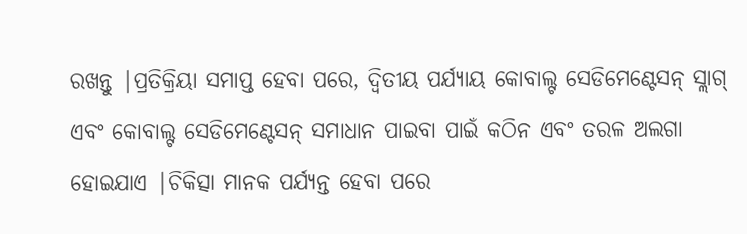ରଖନ୍ତୁ |ପ୍ରତିକ୍ରିୟା ସମାପ୍ତ ହେବା ପରେ, ଦ୍ୱିତୀୟ ପର୍ଯ୍ୟାୟ କୋବାଲ୍ଟ ସେଡିମେଣ୍ଟେସନ୍ ସ୍ଲାଗ୍ ଏବଂ କୋବାଲ୍ଟ ସେଡିମେଣ୍ଟେସନ୍ ସମାଧାନ ପାଇବା ପାଇଁ କଠିନ ଏବଂ ତରଳ ଅଲଗା ହୋଇଯାଏ |ଚିକିତ୍ସା ମାନକ ପର୍ଯ୍ୟନ୍ତ ହେବା ପରେ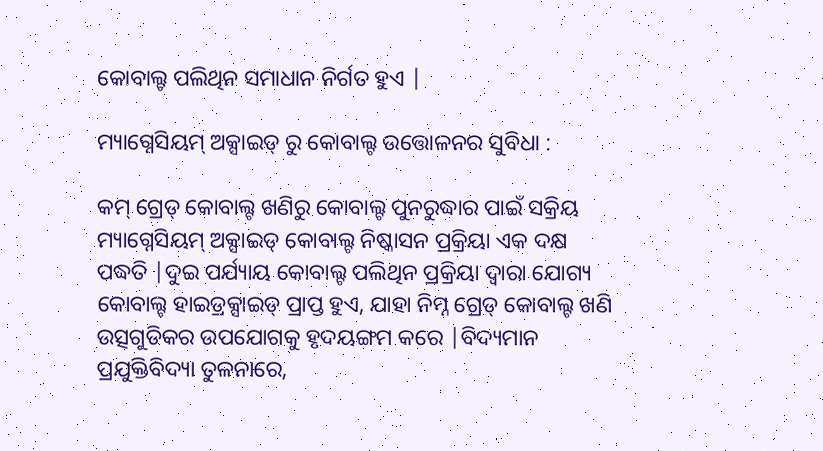କୋବାଲ୍ଟ ପଲିଥିନ ସମାଧାନ ନିର୍ଗତ ହୁଏ |

ମ୍ୟାଗ୍ନେସିୟମ୍ ଅକ୍ସାଇଡ୍ ରୁ କୋବାଲ୍ଟ ଉତ୍ତୋଳନର ସୁବିଧା :

କମ୍ ଗ୍ରେଡ୍ କୋବାଲ୍ଟ ଖଣିରୁ କୋବାଲ୍ଟ ପୁନରୁଦ୍ଧାର ପାଇଁ ସକ୍ରିୟ ମ୍ୟାଗ୍ନେସିୟମ୍ ଅକ୍ସାଇଡ୍ କୋବାଲ୍ଟ ନିଷ୍କାସନ ପ୍ରକ୍ରିୟା ଏକ ଦକ୍ଷ ପଦ୍ଧତି |ଦୁଇ ପର୍ଯ୍ୟାୟ କୋବାଲ୍ଟ ପଲିଥିନ ପ୍ରକ୍ରିୟା ଦ୍ୱାରା ଯୋଗ୍ୟ କୋବାଲ୍ଟ ହାଇଡ୍ରକ୍ସାଇଡ୍ ପ୍ରାପ୍ତ ହୁଏ, ଯାହା ନିମ୍ନ ଗ୍ରେଡ୍ କୋବାଲ୍ଟ ଖଣି ଉତ୍ସଗୁଡିକର ଉପଯୋଗକୁ ହୃଦୟଙ୍ଗମ କରେ |ବିଦ୍ୟମାନ ପ୍ରଯୁକ୍ତିବିଦ୍ୟା ତୁଳନାରେ,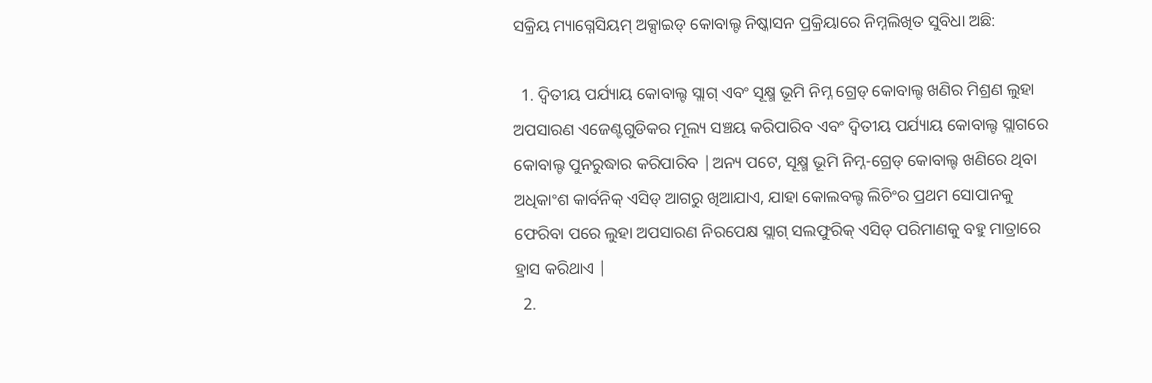ସକ୍ରିୟ ମ୍ୟାଗ୍ନେସିୟମ୍ ଅକ୍ସାଇଡ୍ କୋବାଲ୍ଟ ନିଷ୍କାସନ ପ୍ରକ୍ରିୟାରେ ନିମ୍ନଲିଖିତ ସୁବିଧା ଅଛି:

  1. ଦ୍ୱିତୀୟ ପର୍ଯ୍ୟାୟ କୋବାଲ୍ଟ ସ୍ଲାଗ୍ ଏବଂ ସୂକ୍ଷ୍ମ ଭୂମି ନିମ୍ନ ଗ୍ରେଡ୍ କୋବାଲ୍ଟ ଖଣିର ମିଶ୍ରଣ ଲୁହା ଅପସାରଣ ଏଜେଣ୍ଟଗୁଡିକର ମୂଲ୍ୟ ସଞ୍ଚୟ କରିପାରିବ ଏବଂ ଦ୍ୱିତୀୟ ପର୍ଯ୍ୟାୟ କୋବାଲ୍ଟ ସ୍ଲାଗରେ କୋବାଲ୍ଟ ପୁନରୁଦ୍ଧାର କରିପାରିବ |ଅନ୍ୟ ପଟେ, ସୂକ୍ଷ୍ମ ଭୂମି ନିମ୍ନ-ଗ୍ରେଡ୍ କୋବାଲ୍ଟ ଖଣିରେ ଥିବା ଅଧିକାଂଶ କାର୍ବନିକ୍ ଏସିଡ୍ ଆଗରୁ ଖିଆଯାଏ, ଯାହା କୋଲବଲ୍ଟ ଲିଚିଂର ପ୍ରଥମ ସୋପାନକୁ ଫେରିବା ପରେ ଲୁହା ଅପସାରଣ ନିରପେକ୍ଷ ସ୍ଲାଗ୍ ସଲଫୁରିକ୍ ଏସିଡ୍ ପରିମାଣକୁ ବହୁ ମାତ୍ରାରେ ହ୍ରାସ କରିଥାଏ |
  2.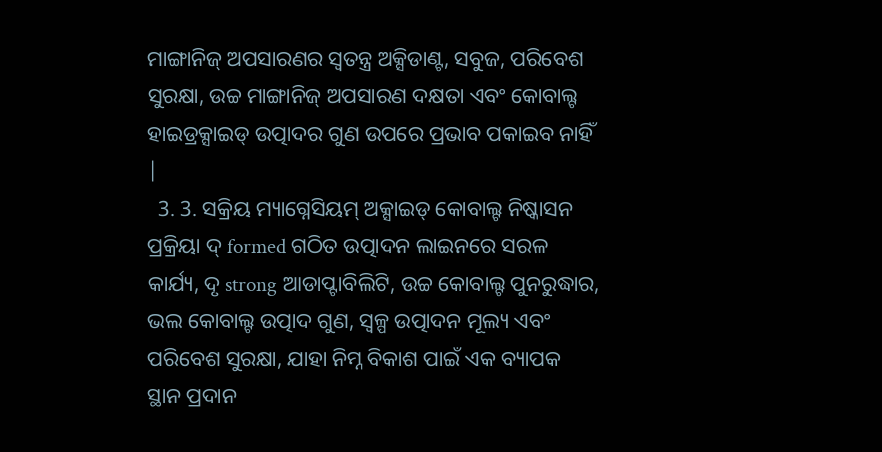ମାଙ୍ଗାନିଜ୍ ଅପସାରଣର ସ୍ୱତନ୍ତ୍ର ଅକ୍ସିଡାଣ୍ଟ, ସବୁଜ, ପରିବେଶ ସୁରକ୍ଷା, ଉଚ୍ଚ ମାଙ୍ଗାନିଜ୍ ଅପସାରଣ ଦକ୍ଷତା ଏବଂ କୋବାଲ୍ଟ ହାଇଡ୍ରକ୍ସାଇଡ୍ ଉତ୍ପାଦର ଗୁଣ ଉପରେ ପ୍ରଭାବ ପକାଇବ ନାହିଁ |
  3. 3. ସକ୍ରିୟ ମ୍ୟାଗ୍ନେସିୟମ୍ ଅକ୍ସାଇଡ୍ କୋବାଲ୍ଟ ନିଷ୍କାସନ ପ୍ରକ୍ରିୟା ଦ୍ formed ଗଠିତ ଉତ୍ପାଦନ ଲାଇନରେ ସରଳ କାର୍ଯ୍ୟ, ଦୃ strong ଆଡାପ୍ଟାବିଲିଟି, ଉଚ୍ଚ କୋବାଲ୍ଟ ପୁନରୁଦ୍ଧାର, ଭଲ କୋବାଲ୍ଟ ଉତ୍ପାଦ ଗୁଣ, ସ୍ୱଳ୍ପ ଉତ୍ପାଦନ ମୂଲ୍ୟ ଏବଂ ପରିବେଶ ସୁରକ୍ଷା, ଯାହା ନିମ୍ନ ବିକାଶ ପାଇଁ ଏକ ବ୍ୟାପକ ସ୍ଥାନ ପ୍ରଦାନ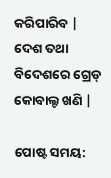କରିପାରିବ | ଦେଶ ତଥା ବିଦେଶରେ ଗ୍ରେଡ୍ କୋବାଲ୍ଟ ଖଣି |

ପୋଷ୍ଟ ସମୟ: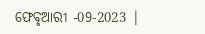ଫେବୃଆରୀ -09-2023 |